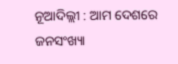ନୂଆଦିଲ୍ଲୀ : ଆମ ଦେଶରେ ଜନସଂଖ୍ୟା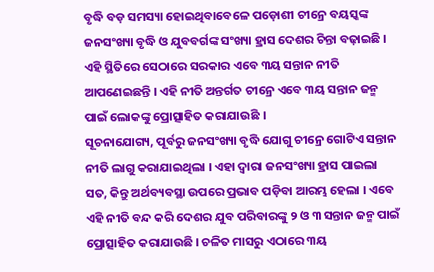ବୃଦ୍ଧି ବଡ଼ ସମସ୍ୟା ହୋଇଥିବାବେଳେ ପଡ଼ୋଶୀ ଚୀନ୍ରେ ବୟସ୍କଙ୍କ ଜନସଂଖ୍ୟା ବୃଦ୍ଧି ଓ ଯୁବବର୍ଗଙ୍କ ସଂଖ୍ୟା ହ୍ରାସ ଦେଶର ଚିନ୍ତା ବଢ଼ାଇଛି । ଏହି ସ୍ଥିତିରେ ସେଠାରେ ସରକାର ଏବେ ୩ୟ ସନ୍ତାନ ନୀତି ଆପଣେଇଛନ୍ତି । ଏହି ନୀତି ଅନ୍ତର୍ଗତ ଚୀନ୍ରେ ଏବେ ୩ୟ ସନ୍ତାନ ଜନ୍ମ ପାଇଁ ଲୋକଙ୍କୁ ପ୍ରୋତ୍ସାହିତ କରାଯାଉଛି ।
ସୂଚନାଯୋଗ୍ୟ, ପୂର୍ବରୁ ଜନସଂଖ୍ୟା ବୃଦ୍ଧି ଯୋଗୁ ଚୀନ୍ରେ ଗୋଟିଏ ସନ୍ତାନ ନୀତି ଲାଗୁ କରାଯାଇଥିଲା । ଏହା ଦ୍ୱାରା ଜନସଂଖ୍ୟା ହ୍ରାସ ପାଇଲା ସତ, କିନ୍ତୁ ଅର୍ଥବ୍ୟବସ୍ଥା ଉପରେ ପ୍ରଭାବ ପଡ଼ିବା ଆରମ୍ଭ ହେଲା । ଏବେ ଏହି ନୀତି ବନ୍ଦ କରି ଦେଶର ଯୁବ ପରିବାରଙ୍କୁ ୨ ଓ ୩ ସନ୍ତାନ ଜନ୍ମ ପାଇଁ ପ୍ରୋତ୍ସାହିତ କରାଯାଉଛି । ଚଳିତ ମାସରୁ ଏଠାରେ ୩ୟ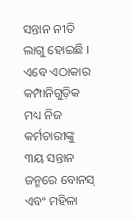ସନ୍ତାନ ନୀତି ଲାଗୁ ହୋଇଛି । ଏବେ ଏଠାକାର କମ୍ପାନିଗୁଡ଼ିକ ମଧ୍ୟ ନିଜ କର୍ମଚାରୀଙ୍କୁ ୩ୟ ସନ୍ତାନ ଜନ୍ମରେ ବୋନସ୍ ଏବଂ ମହିଳା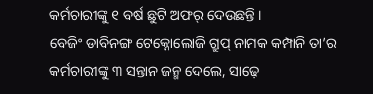କର୍ମଚାରୀଙ୍କୁ ୧ ବର୍ଷ ଛୁଟି ଅଫର୍ ଦେଉଛନ୍ତି ।
ବେଜିଂ ଡାବିନଙ୍ଗ ଟେକ୍ନୋଲୋଜି ଗ୍ରୁପ୍ ନାମକ କମ୍ପାନି ତା’ର କର୍ମଚାରୀଙ୍କୁ ୩ ସନ୍ତାନ ଜନ୍ମ ଦେଲେ, ସାଢ଼େ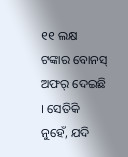୧୧ ଲକ୍ଷ ଟଙ୍କାର ବୋନସ୍ ଅଫର୍ ଦେଇଛି । ସେତିକି ନୁହେଁ, ଯଦି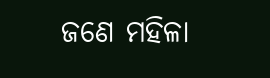ଜଣେ ମହିଳା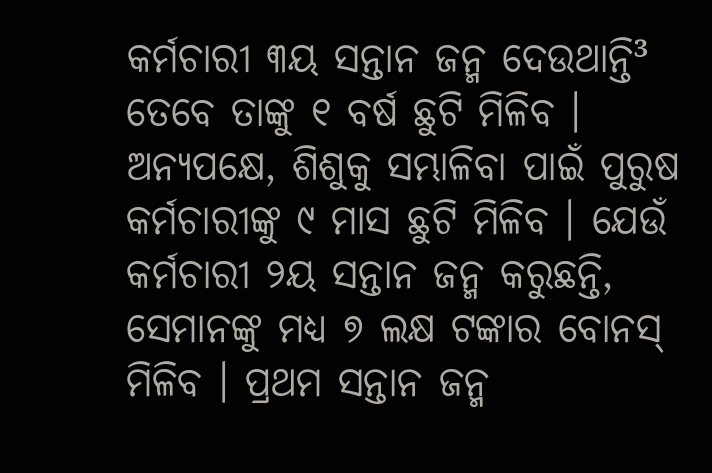କର୍ମଚାରୀ ୩ୟ ସନ୍ତାନ ଜନ୍ମ ଦେଉଥାନ୍ତି³ ତେବେ ତାଙ୍କୁ ୧ ବର୍ଷ ଛୁଟି ମିଳିବ । ଅନ୍ୟପକ୍ଷେ, ଶିଶୁକୁ ସମ୍ଭାଳିବା ପାଇଁ ପୁରୁଷ କର୍ମଚାରୀଙ୍କୁ ୯ ମାସ ଛୁଟି ମିଳିବ । ଯେଉଁ କର୍ମଚାରୀ ୨ୟ ସନ୍ତାନ ଜନ୍ମ କରୁଛନ୍ତି, ସେମାନଙ୍କୁ ମଧ୍ୟ ୭ ଲକ୍ଷ ଟଙ୍କାର ବୋନସ୍ ମିଳିବ । ପ୍ରଥମ ସନ୍ତାନ ଜନ୍ମ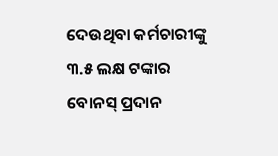ଦେଉଥିବା କର୍ମଚାରୀଙ୍କୁ ୩.୫ ଲକ୍ଷ ଟଙ୍କାର ବୋନସ୍ ପ୍ରଦାନ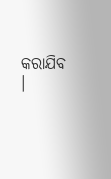କରାଯିବ ।